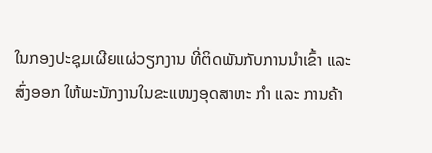ໃນກອງປະຊຸມເຜີຍແຜ່ວຽກງານ ທີ່ຕິດພັນກັບການນຳເຂົ້າ ແລະ ສົ່ງອອກ ໃຫ້ພະນັກງານໃນຂະແໜງອຸດສາຫະ ກຳ ແລະ ການຄ້າ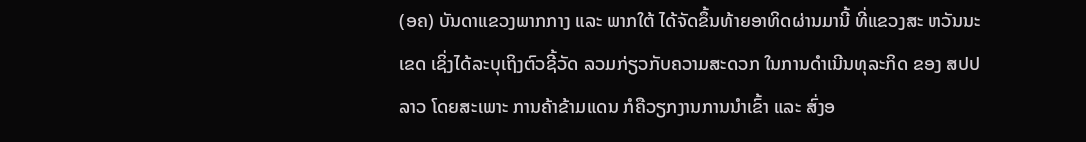(ອຄ) ບັນດາແຂວງພາກກາງ ແລະ ພາກໃຕ້ ໄດ້ຈັດຂຶ້ນທ້າຍອາທິດຜ່ານມານີ້ ທີ່ແຂວງສະ ຫວັນນະເຂດ ເຊິ່ງໄດ້ລະບຸເຖິງຕົວຊີ້ວັດ ລວມກ່ຽວກັບຄວາມສະດວກ ໃນການດຳເນີນທຸລະກິດ ຂອງ ສປປ ລາວ ໂດຍສະເພາະ ການຄ້າຂ້າມແດນ ກໍຄືວຽກງານການນຳເຂົ້າ ແລະ ສົ່ງອ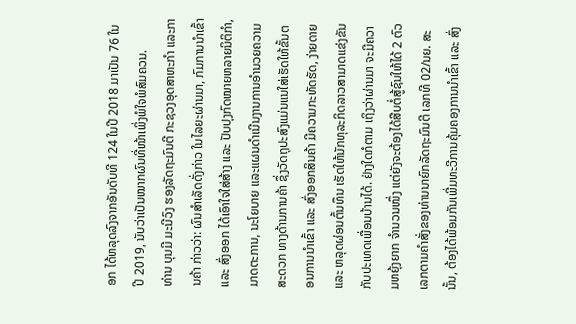ອກ ໄດ້ຫລຸດລົງຈາກອັນດັບທີ 124 ໃນປີ 2018 ມາເປັນ 76 ໃນປີ 2019, ນັບວ່າເປັນໝາກຜົນທີ່ໜ້າເພິ່ງພໍໃຈພໍສົມຄວນ.
ທ່ານ ບຸນມີ ມະນີວົງ ຮອງລັດຖະມົນຕີ ກະຊວງອຸດສາຫະກຳ ແລະການຄ້າ ກ່າວວ່າ: ຜົນສຳເລັດດັ່ງກ່າວ ໃນໄລຍະຜ່ານມາ, ກົມການນຳເຂົ້າ ແລະ ສົ່ງອອກ ໄດ້ເອົາໃຈໃສ່ສ້າງ ແລະ ປັບປຸງກົດໝາຍຫລາຍນິຕິກຳ, ມາດຕະການ, ນະໂຍບາຍ ແລະແຜນດຳເນີນງານການອຳນວຍຄວາມສະດວກ ທາງດ້ານການຄ້າ ຊຶ່ງວັດຖຸປະສົງແມ່ນແນໃສ່ເຮັດໃຫ້ຂັ້ນຕອນການນຳເຂົ້າ ແລະ ສົ່ງອອກສິນຄ້າ ມີຄວາມກະທັດຮັດ, ງ່າຍດາຍ ແລະ ຫລຸດຜ່ອນຕົ້ນທຶນ ເຮັດໃຫ້ນັກທຸລະກິດລາວສາມາດແຂ່ງຂັນ ກັບປະເທດເພື່ອນບ້ານໄດ້. ຢ່າງໃດກໍຕາມ ເຖິງວ່າຜ່ານມາ ຈະມີຄວາມຫຍຸ້ງຍາກ ຈຳນວນໜຶ່ງ ແຕ່ຍັງຈະຕ້ອງໄດ້ສືບຕໍ່ສູ້ຊົນໃຫ້ໄດ້ 2 ຕົວເລກຕາມຄຳສັ່ງຂອງທ່ານນາຍົກລັດຖະມົນຕີ ເລກທີ 02/ນຍ. ສະນັ້ນ, ຕ້ອງໄດ້ພ້ອມກັນເພີ່ມທະວີການຄຸ້ມຄອງການນຳເຂົ້າ ແລະ ສົ່ງ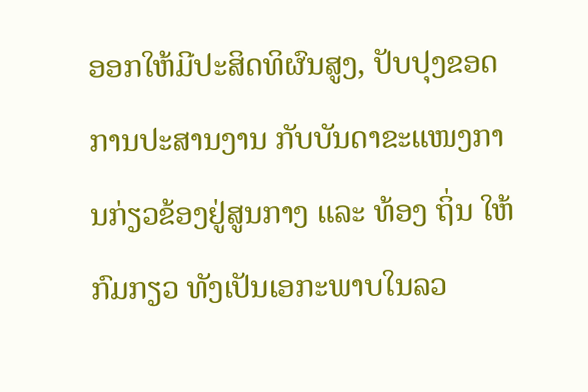ອອກໃຫ້ມີປະສິດທິຜົນສູງ, ປັບປຸງຂອດການປະສານງານ ກັບບັນດາຂະແໜງການກ່ຽວຂ້ອງຢູ່ສູນກາງ ແລະ ທ້ອງ ຖິ່ນ ໃຫ້ກົມກຽວ ທັງເປັນເອກະພາບໃນລວ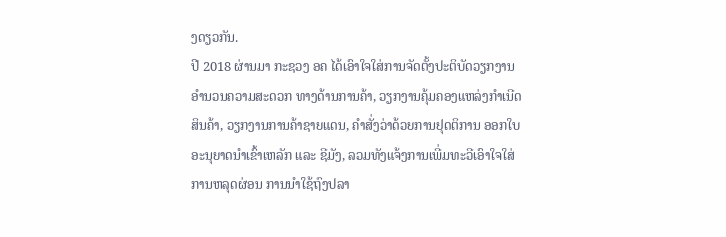ງດຽວກັນ.
ປີ 2018 ຜ່ານມາ ກະຊວງ ອຄ ໄດ້ເອົາໃຈໃສ່ການຈັດຕັ້ງປະຕິບັດວຽກງານອຳນວນຄວາມສະດວກ ທາງດ້ານການຄ້າ, ວຽກງານຄຸ້ມຄອງແຫລ່ງກຳເນີດສິນຄ້າ, ວຽກງານການຄ້າຊາຍແດນ, ຄຳສັ່ງວ່າດ້ວຍການຢຸດຕິການ ອອກໃບອະນຸຍາດນຳເຂົ້າເຫລັກ ແລະ ຊີມັງ, ລວມທັງແຈ້ງການເພີ່ມທະວີເອົາໃຈໃສ່ການຫລຸດຜ່ອນ ການນຳໃຊ້ຖົງປລາ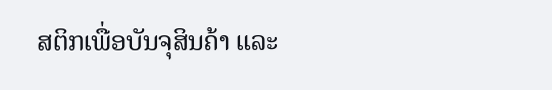ສຕິກເພື່ອບັນຈຸສິນຄ້າ ແລະ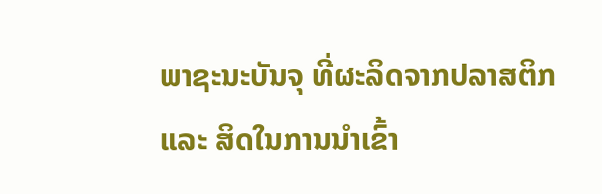ພາຊະນະບັນຈຸ ທີ່ຜະລິດຈາກປລາສຕິກ ແລະ ສິດໃນການນຳເຂົ້າ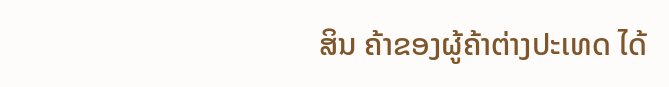ສິນ ຄ້າຂອງຜູ້ຄ້າຕ່າງປະເທດ ໄດ້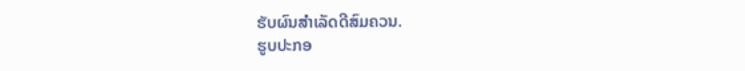ຮັບຜົນສຳເລັດດີສົມຄວນ.
ຮູບປະກອ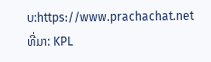ບ:https://www.prachachat.net
ທີ່ມາ: KPL